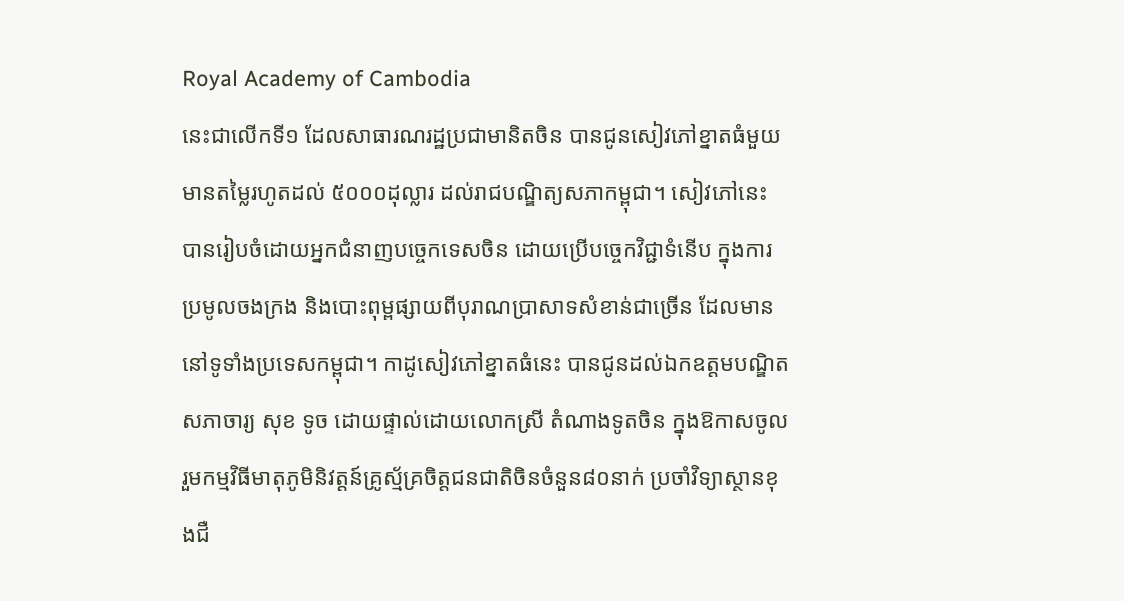Royal Academy of Cambodia
នេះជាលើកទី១ ដែលសាធារណរដ្ឋប្រជាមានិតចិន បានជូនសៀវភៅខ្នាតធំមួយ មានតម្លៃរហូតដល់ ៥០០០ដុល្លារ ដល់រាជបណ្ឌិត្យសភាកម្ពុជា។ សៀវភៅនេះ បានរៀបចំដោយអ្នកជំនាញបច្ចេកទេសចិន ដោយប្រើបច្ចេកវិជ្ជាទំនើប ក្នុងការប្រមូលចងក្រង និងបោះពុម្ពផ្សាយពីបុរាណប្រាសាទសំខាន់ជាច្រើន ដែលមាននៅទូទាំងប្រទេសកម្ពុជា។ កាដូសៀវភៅខ្នាតធំនេះ បានជូនដល់ឯកឧត្តមបណ្ឌិតសភាចារ្យ សុខ ទូច ដោយផ្ទាល់ដោយលោកស្រី តំណាងទូតចិន ក្នុងឱកាសចូលរួមកម្មវិធីមាតុភូមិនិវត្តន៍គ្រូស្ម័គ្រចិត្តជនជាតិចិនចំនួន៨០នាក់ ប្រចាំវិទ្យាស្ថានខុងជឺ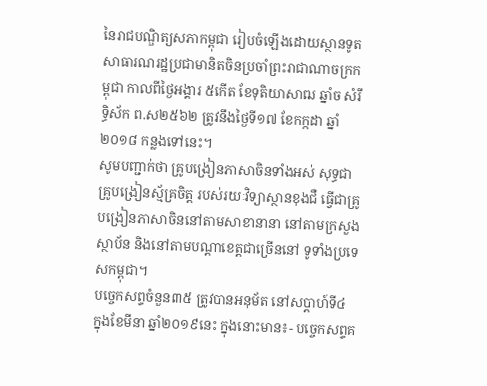នៃរាជបណ្ឌិត្យសភាកម្ពុជា រៀបចំឡើងដោយស្ថានទូតសាធារណរដ្ឋប្រជាមានិតចិនប្រចាំព្រះរាជាណាចក្រកម្ពុជា កាលពីថ្ងៃអង្គារ ៥កើត ខែទុតិយាសាឍ ឆ្នាំច សំរឹទ្ធិស័ក ព.ស២៥៦២ ត្រូវនឹងថ្ងៃទី១៧ ខែកក្កដា ឆ្នាំ២០១៨ កន្លងទៅនេះ។
សូមបញ្ជាក់ថា គ្រូបង្រៀនភាសាចិនទាំងអស់ សុទ្ធជាគ្រូបង្រៀនស្ម័គ្រចិត្ត របស់រយៈវិទ្យាស្ថានខុងជឺ ធ្វើជាគ្រូបង្រៀនភាសាចិននៅតាមសាខានានា នៅតាមក្រសួងស្ថាប័ន និងនៅតាមបណ្តាខេត្តជាច្រើននៅ ទូទាំងប្រទេសកម្ពុជា។
បច្ចេកសព្ទចំនួន៣៥ ត្រូវបានអនុម័ត នៅសប្តាហ៍ទី៤ ក្នុងខែមីនា ឆ្នាំ២០១៩នេះ ក្នុងនោះមាន៖- បច្ចេកសព្ទគ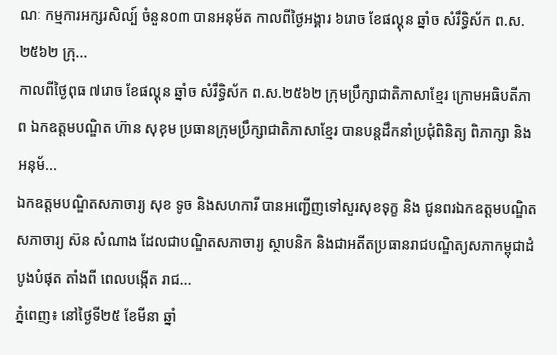ណៈ កម្មការអក្សរសិល្ប៍ ចំនួន០៣ បានអនុម័ត កាលពីថ្ងៃអង្គារ ៦រោច ខែផល្គុន ឆ្នាំច សំរឹទ្ធិស័ក ព.ស.២៥៦២ ក្រុ...
កាលពីថ្ងៃពុធ ៧រោច ខែផល្គុន ឆ្នាំច សំរឹទ្ធិស័ក ព.ស.២៥៦២ ក្រុមប្រឹក្សាជាតិភាសាខ្មែរ ក្រោមអធិបតីភាព ឯកឧត្តមបណ្ឌិត ហ៊ាន សុខុម ប្រធានក្រុមប្រឹក្សាជាតិភាសាខ្មែរ បានបន្តដឹកនាំប្រជុំពិនិត្យ ពិភាក្សា និង អនុម័...
ឯកឧត្តមបណ្ឌិតសភាចារ្យ សុខ ទូច និងសហការី បានអញ្ជើញទៅសួរសុខទុក្ខ និង ជូនពរឯកឧត្តមបណ្ឌិតសភាចារ្យ ស៊ន សំណាង ដែលជាបណ្ឌិតសភាចារ្យ ស្ថាបនិក និងជាអតីតប្រធានរាជបណ្ឌិត្យសភាកម្ពុជាដំបូងបំផុត តាំងពី ពេលបង្កើត រាជ...
ភ្នំពេញ៖ នៅថ្ងៃទី២៥ ខែមីនា ឆ្នាំ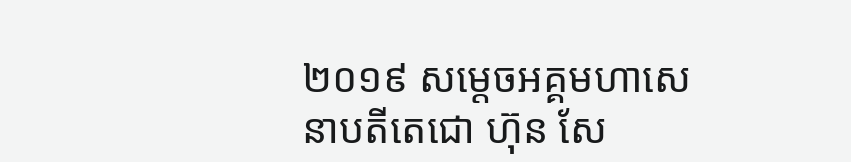២០១៩ សម្ដេចអគ្គមហាសេនាបតីតេជោ ហ៊ុន សែ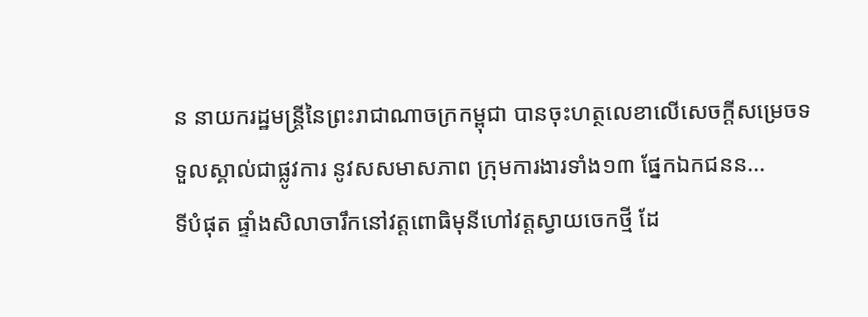ន នាយករដ្ឋមន្ត្រីនៃព្រះរាជាណាចក្រកម្ពុជា បានចុះហត្ថលេខាលើសេចក្តីសម្រេចទទួលស្គាល់ជាផ្លូវការ នូវសសមាសភាព ក្រុមការងារទាំង១៣ ផ្នែកឯកជនន...
ទីបំផុត ផ្ទាំងសិលាចារឹកនៅវត្តពោធិមុនីហៅវត្តស្វាយចេកថ្មី ដែ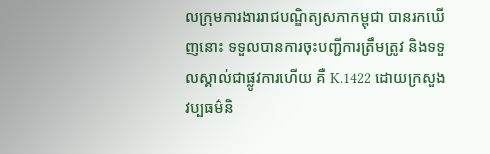លក្រុមការងាររាជបណ្ឌិត្យសភាកម្ពុជា បានរកឃើញនោះ ទទួលបានការចុះបញ្ជីការត្រឹមត្រូវ និងទទួលស្គាល់ជាផ្លូវការហើយ គឺ K.1422 ដោយក្រសួងវប្បធម៌និ